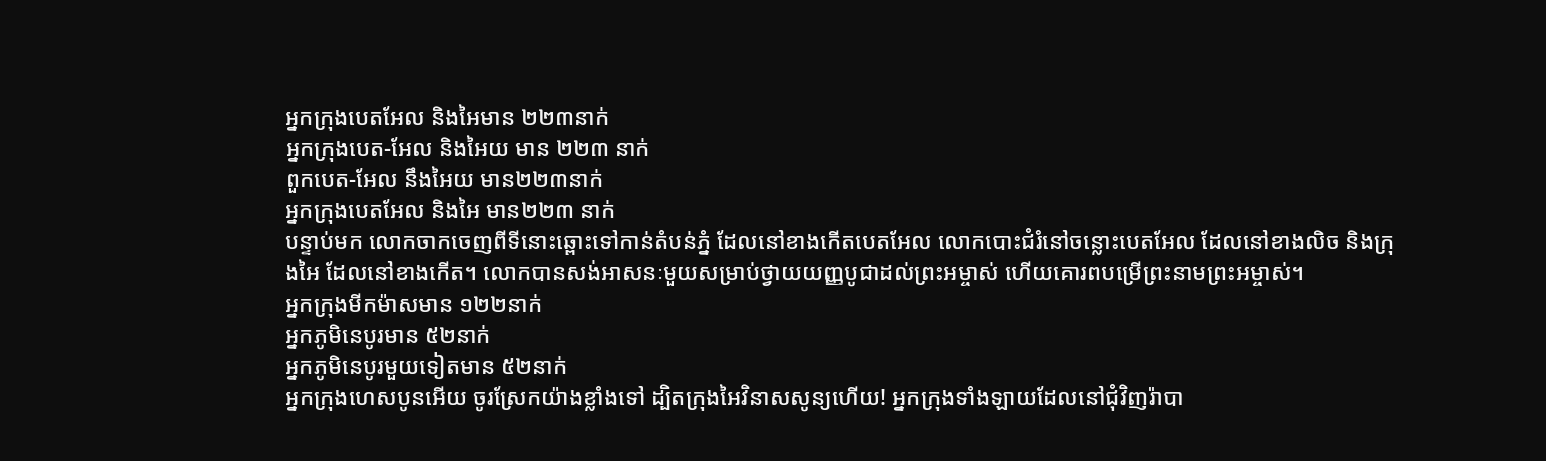អ្នកក្រុងបេតអែល និងអៃមាន ២២៣នាក់
អ្នកក្រុងបេត-អែល និងអៃយ មាន ២២៣ នាក់
ពួកបេត-អែល នឹងអៃយ មាន២២៣នាក់
អ្នកក្រុងបេតអែល និងអៃ មាន២២៣ នាក់
បន្ទាប់មក លោកចាកចេញពីទីនោះឆ្ពោះទៅកាន់តំបន់ភ្នំ ដែលនៅខាងកើតបេតអែល លោកបោះជំរំនៅចន្លោះបេតអែល ដែលនៅខាងលិច និងក្រុងអៃ ដែលនៅខាងកើត។ លោកបានសង់អាសនៈមួយសម្រាប់ថ្វាយយញ្ញបូជាដល់ព្រះអម្ចាស់ ហើយគោរពបម្រើព្រះនាមព្រះអម្ចាស់។
អ្នកក្រុងមីកម៉ាសមាន ១២២នាក់
អ្នកភូមិនេបូរមាន ៥២នាក់
អ្នកភូមិនេបូរមួយទៀតមាន ៥២នាក់
អ្នកក្រុងហេសបូនអើយ ចូរស្រែកយ៉ាងខ្លាំងទៅ ដ្បិតក្រុងអៃវិនាសសូន្យហើយ! អ្នកក្រុងទាំងឡាយដែលនៅជុំវិញរ៉ាបា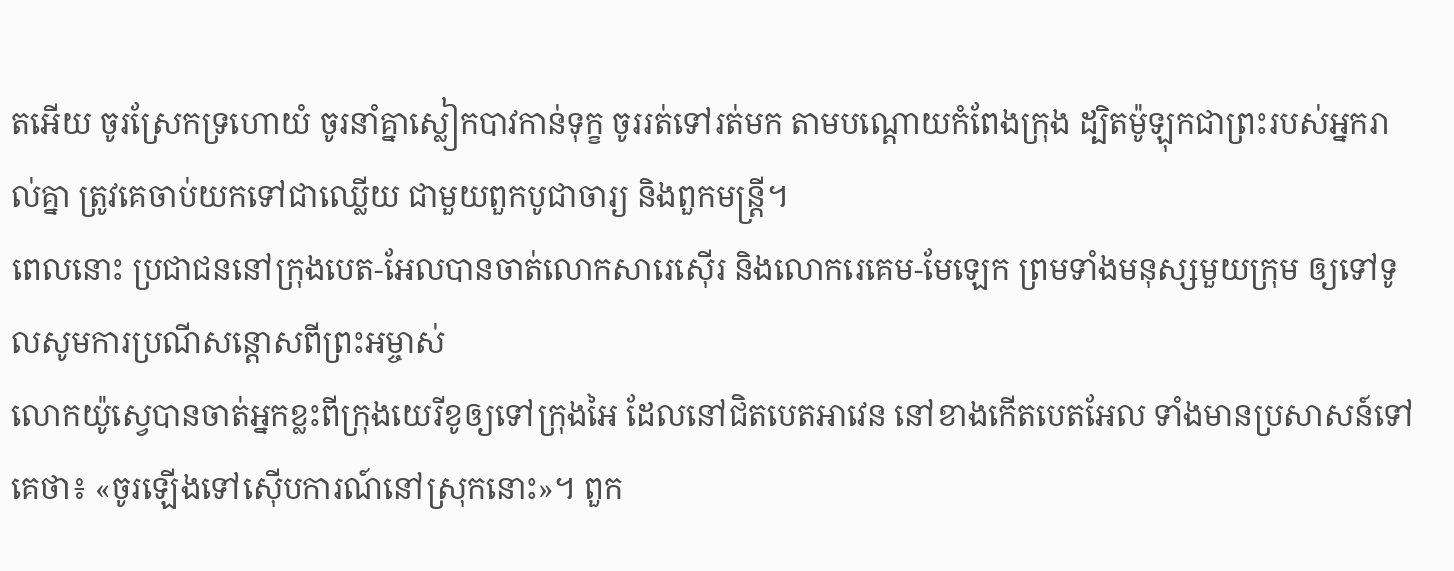តអើយ ចូរស្រែកទ្រហោយំ ចូរនាំគ្នាស្លៀកបាវកាន់ទុក្ខ ចូររត់ទៅរត់មក តាមបណ្ដោយកំពែងក្រុង ដ្បិតម៉ូឡុកជាព្រះរបស់អ្នករាល់គ្នា ត្រូវគេចាប់យកទៅជាឈ្លើយ ជាមួយពួកបូជាចារ្យ និងពួកមន្ត្រី។
ពេលនោះ ប្រជាជននៅក្រុងបេត-អែលបានចាត់លោកសារេស៊ើរ និងលោករេគេម-មែឡេក ព្រមទាំងមនុស្សមួយក្រុម ឲ្យទៅទូលសូមការប្រណីសន្ដោសពីព្រះអម្ចាស់
លោកយ៉ូស្វេបានចាត់អ្នកខ្លះពីក្រុងយេរីខូឲ្យទៅក្រុងអៃ ដែលនៅជិតបេតអាវេន នៅខាងកើតបេតអែល ទាំងមានប្រសាសន៍ទៅគេថា៖ «ចូរឡើងទៅស៊ើបការណ៍នៅស្រុកនោះ»។ ពួក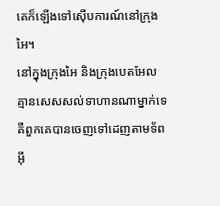គេក៏ឡើងទៅស៊ើបការណ៍នៅក្រុងអៃ។
នៅក្នុងក្រុងអៃ និងក្រុងបេតអែល គ្មានសេសសល់ទាហានណាម្នាក់ទេ គឺពួកគេបានចេញទៅដេញតាមទ័ពអ៊ី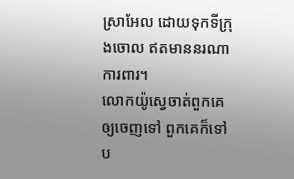ស្រាអែល ដោយទុកទីក្រុងចោល ឥតមាននរណាការពារ។
លោកយ៉ូស្វេចាត់ពួកគេឲ្យចេញទៅ ពួកគេក៏ទៅប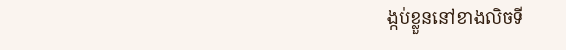ង្កប់ខ្លួននៅខាងលិចទី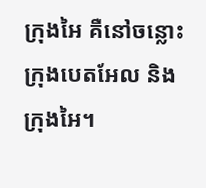ក្រុងអៃ គឺនៅចន្លោះក្រុងបេតអែល និងក្រុងអៃ។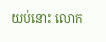យប់នោះ លោក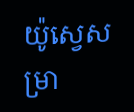យ៉ូស្វេសម្រា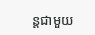ន្ដជាមួយ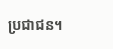ប្រជាជន។